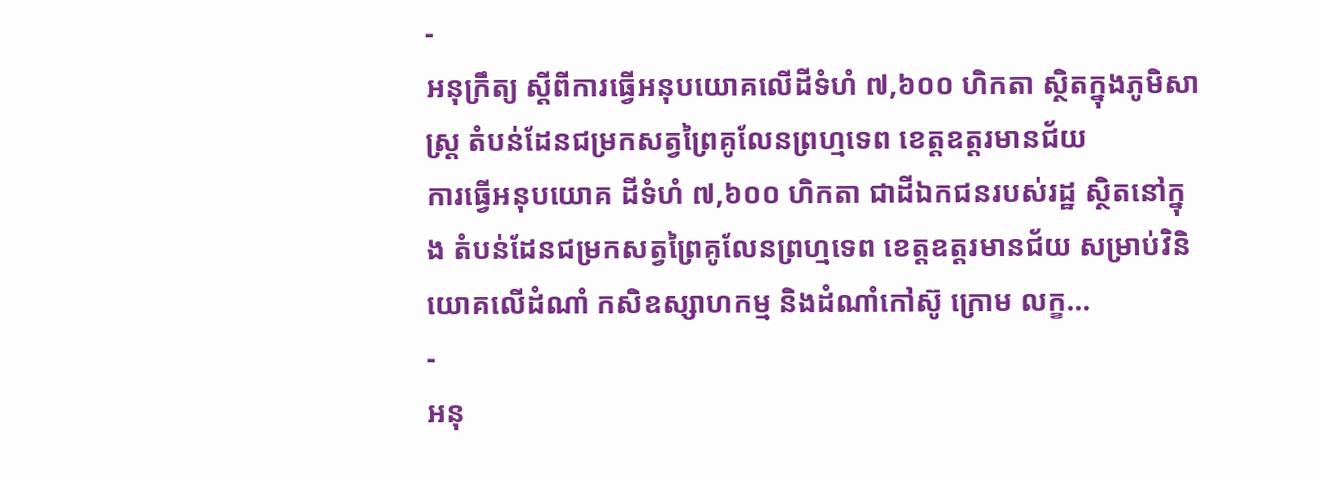-
អនុក្រឹត្យ ស្ដីពីការធ្វើអនុបយោគលើដីទំហំ ៧,៦០០ ហិកតា ស្ថិតក្នុងភូមិសាស្រ្ត តំបន់ដែនជម្រកសត្វព្រៃគូលែនព្រហ្មទេព ខេត្តឧត្ដរមានជ័យ
ការធ្វើអនុបយោគ ដីទំហំ ៧,៦០០ ហិកតា ជាដីឯកជនរបស់រដ្ឋ ស្ថិតនៅក្នុង តំបន់ដែនជម្រកសត្វព្រៃគូលែនព្រហ្មទេព ខេត្តឧត្ដរមានជ័យ សម្រាប់វិនិយោគលើដំណាំ កសិឧស្សាហកម្ម និងដំណាំកៅស៊ូ ក្រោម លក្ខ...
-
អនុ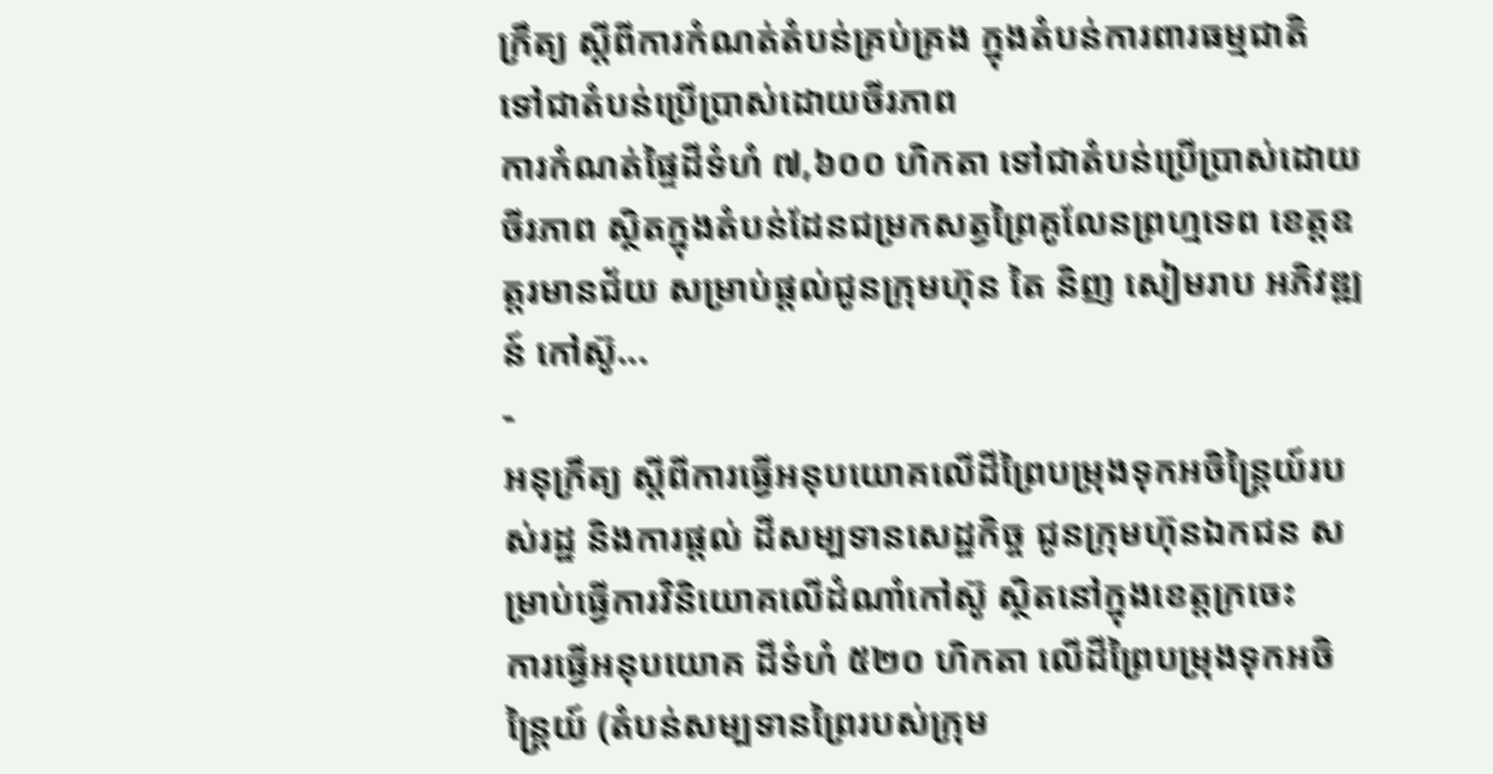ក្រឹត្យ ស្ដីពីការកំណត់តំបន់គ្រប់គ្រង ក្នុងតំបន់ការពារធម្មជាតិ ទៅជាតំបន់ប្រើប្រាស់ដោយចីរភាព
ការកំណត់ផ្ទៃដីទំហំ ៧,៦០០ ហិកតា ទៅជាតំបន់ប្រើប្រាស់ដោយចីរភាព ស្ថិតក្នុងតំបន់ដែនជម្រកសត្វព្រៃគូលែនព្រហ្មទេព ខេត្តឧត្ដរមានជ័យ សម្រាប់ផ្ដល់ជូនក្រុមហ៊ុន តៃ និញ សៀមរាប អភិវឌ្ឍន៍ កៅស៊ូ...
-
អនុក្រឹត្យ ស្ដីពីការធ្វើអនុបយោគលើដីព្រៃបម្រុងទុកអចិន្រ្តៃយ៍របស់រដ្ឋ និងការផ្ដល់ ដីសម្បទានសេដ្ឋកិច្ច ជូនក្រុមហ៊ុនឯកជន សម្រាប់ធ្វើការវិនិយោគលើដំណាំកៅស៊ូ ស្ថិតនៅក្នុងខេត្តក្រចេះ
ការធ្វើអនុបយោគ ដីទំហំ ៥២០ ហិកតា លើដីព្រៃបម្រុងទុកអចិន្រ្តៃយ៍ (តំបន់សម្បទានព្រៃរបស់ក្រុម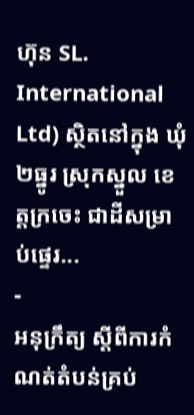ហ៊ុន SL. International Ltd) ស្ថិតនៅក្នុង ឃុំ២ធ្នូរ ស្រុកស្នួល ខេត្តក្រចេះ ជាដីសម្រាប់ផ្ទេរ...
-
អនុក្រឹត្យ ស្ដីពីការកំណត់តំបន់គ្រប់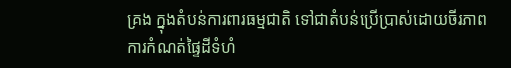គ្រង ក្នុងតំបន់ការពារធម្មជាតិ ទៅជាតំបន់ប្រើប្រាស់ដោយចីរភាព
ការកំណត់ផ្ទៃដីទំហំ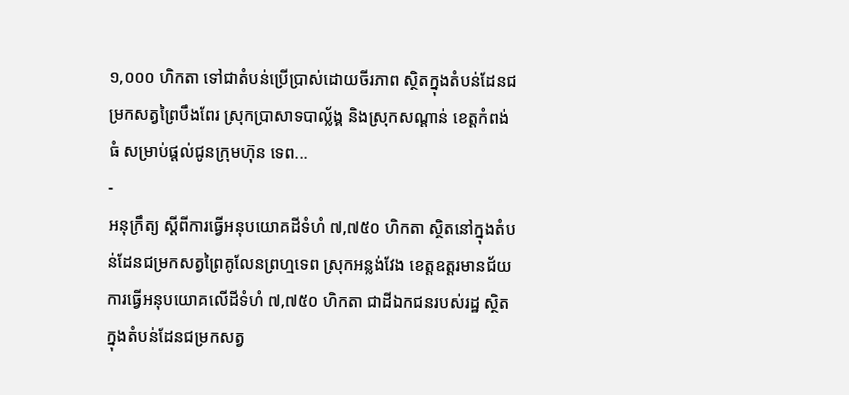១,០០០ ហិកតា ទៅជាតំបន់ប្រើប្រាស់ដោយចីរភាព ស្ថិតក្នុងតំបន់ដែនជម្រកសត្វព្រៃបឹងពែរ ស្រុកប្រាសាទបាល័្លង្គ និងស្រុកសណ្ដាន់ ខេត្តកំពង់ធំ សម្រាប់ផ្ដល់ជូនក្រុមហ៊ុន ទេព...
-
អនុក្រឹត្យ ស្ដីពីការធ្វើអនុបយោគដីទំហំ ៧,៧៥០ ហិកតា ស្ថិតនៅក្នុងតំបន់ដែនជម្រកសត្វព្រៃគូលែនព្រហ្មទេព ស្រុកអន្លង់វែង ខេត្តឧត្ដរមានជ័យ
ការធ្វើអនុបយោគលើដីទំហំ ៧,៧៥០ ហិកតា ជាដីឯកជនរបស់រដ្ឋ ស្ថិតក្នុងតំបន់ដែនជម្រកសត្វ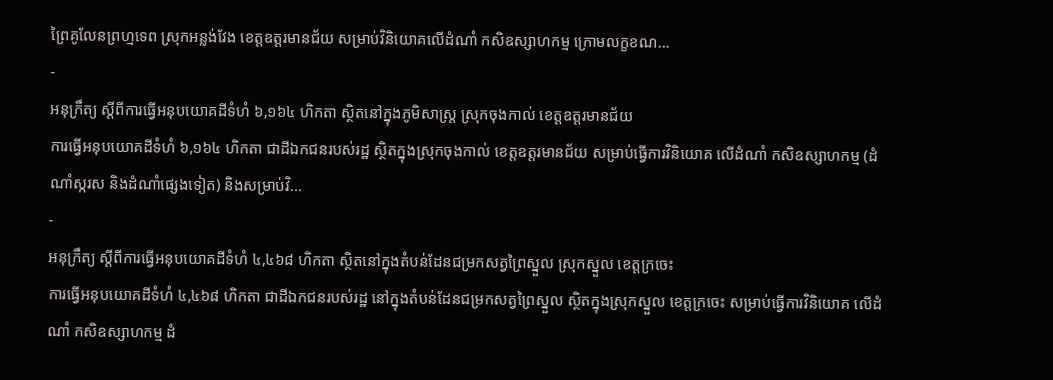ព្រៃគូលែនព្រហ្មទេព ស្រុកអន្លង់វែង ខេត្តឧត្ដរមានជ័យ សម្រាប់វិនិយោគលើដំណាំ កសិឧស្សាហកម្ម ក្រោមលក្ខខណ...
-
អនុក្រឹត្យ ស្ដីពីការធ្វើអនុបយោគដីទំហំ ៦,១៦៤ ហិកតា ស្ថិតនៅក្នុងភូមិសាស្រ្ត ស្រុកចុងកាល់ ខេត្តឧត្ដរមានជ័យ
ការធ្វើអនុបយោគដីទំហំ ៦,១៦៤ ហិកតា ជាដីឯកជនរបស់រដ្ឋ ស្ថិតក្នុងស្រុកចុងកាល់ ខេត្តឧត្ដរមានជ័យ សម្រាប់ធ្វើការវិនិយោគ លើដំណាំ កសិឧស្សាហកម្ម (ដំណាំស្ករស និងដំណាំផ្សេងទៀត) និងសម្រាប់វិ...
-
អនុក្រឹត្យ ស្ដីពីការធ្វើអនុបយោគដីទំហំ ៤,៤៦៨ ហិកតា ស្ថិតនៅក្នុងតំបន់ដែនជម្រកសត្វព្រៃស្នួល ស្រុកស្នួល ខេត្តក្រចេះ
ការធ្វើអនុបយោគដីទំហំ ៤,៤៦៨ ហិកតា ជាដីឯកជនរបស់រដ្ឋ នៅក្នុងតំបន់ដែនជម្រកសត្វព្រៃស្នួល ស្ថិតក្នុងស្រុកស្នួល ខេត្តក្រចេះ សម្រាប់ធ្វើការវិនិយោគ លើដំណាំ កសិឧស្សាហកម្ម ដំ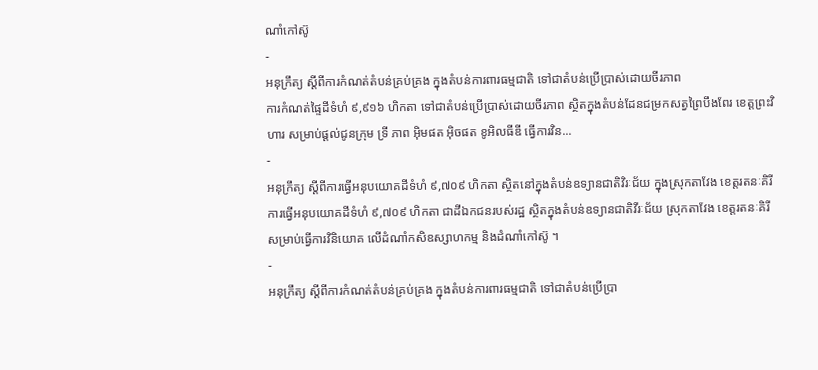ណាំកៅស៊ូ
-
អនុក្រឹត្យ ស្ដីពីការកំណត់តំបន់គ្រប់គ្រង ក្នុងតំបន់ការពារធម្មជាតិ ទៅជាតំបន់ប្រើប្រាស់ដោយចីរភាព
ការកំណត់ផ្ទៃដីទំហំ ៩,៩១៦ ហិកតា ទៅជាតំបន់ប្រើប្រាស់ដោយចីរភាព ស្ថិតក្នុងតំបន់ដែនជម្រកសត្វព្រៃបឹងពែរ ខេត្តព្រះវិហារ សម្រាប់ផ្ដល់ជូនក្រុម ទ្រី ភាព អ៊ិមផត អ៊ិចផត ខូអិលធីឌី ធ្វើការវិន...
-
អនុក្រឹត្យ ស្ដីពីការធ្វើអនុបយោគដីទំហំ ៩,៧០៩ ហិកតា ស្ថិតនៅក្នុងតំបន់ឧទ្យានជាតិវិរៈជ័យ ក្នុងស្រុកតាវែង ខេត្តរតនៈគិរី
ការធ្វើអនុបយោគដីទំហំ ៩,៧០៩ ហិកតា ជាដីឯកជនរបស់រដ្ឋ ស្ថិតក្នុងតំបន់ឧទ្យានជាតិវីរៈជ័យ ស្រុកតាវែង ខេត្តរតនៈគិរី សម្រាប់ធ្វើការវិនិយោគ លើដំណាំកសិឧស្សាហកម្ម និងដំណាំកៅស៊ូ ។
-
អនុក្រឹត្យ ស្ដីពីការកំណត់តំបន់គ្រប់គ្រង ក្នុងតំបន់ការពារធម្មជាតិ ទៅជាតំបន់ប្រើប្រា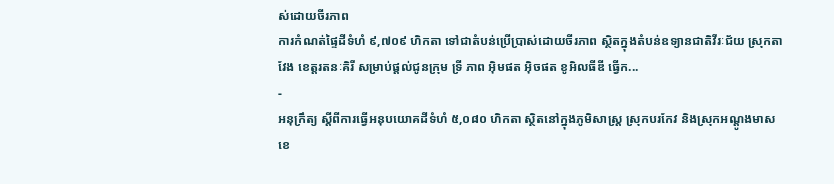ស់ដោយចីរភាព
ការកំណត់ផ្ទៃដីទំហំ ៩,៧០៩ ហិកតា ទៅជាតំបន់ប្រើប្រាស់ដោយចីរភាព ស្ថិតក្នុងតំបន់ឧទ្យានជាតិវីរៈជ័យ ស្រុកតាវែង ខេត្តរតនៈគិរី សម្រាប់ផ្ដល់ជូនក្រុម ទ្រី ភាព អ៊ិមផត អ៊ិចផត ខូអិលធីឌី ធ្វើក...
-
អនុក្រឹត្យ ស្ដីពីការធ្វើអនុបយោគដីទំហំ ៥,០៨០ ហិកតា ស្ថិតនៅក្នុងភូមិសាស្រ្ត ស្រុកបរកែវ និងស្រុកអណ្ដូងមាស ខេ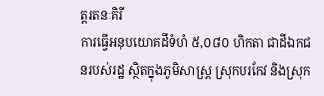ត្តរតនៈគិរី
ការធ្វើអនុបយោគដីទំហំ ៥,០៨០ ហិកតា ជាដីឯកជនរបស់រដ្ឋ ស្ថិតក្នុងភូមិសាស្រ្ត ស្រុកបរកែវ និងស្រុក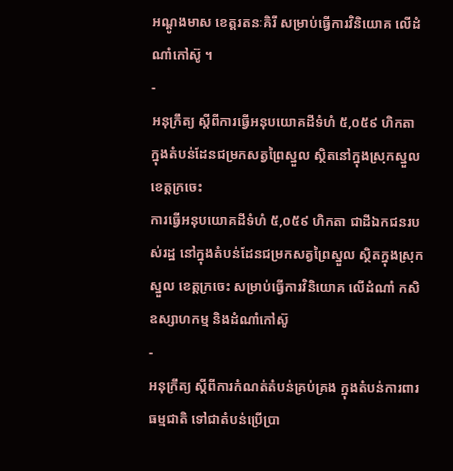អណ្ដូងមាស ខេត្តរតនៈគិរី សម្រាប់ធ្វើការវិនិយោគ លើដំណាំកៅស៊ូ ។
-
អនុក្រឹត្យ ស្ដីពីការធ្វើអនុបយោគដីទំហំ ៥,០៥៩ ហិកតា ក្នុងតំបន់ដែនជម្រកសត្វព្រៃស្នួល ស្ថិតនៅក្នុងស្រុកស្នួល ខេត្តក្រចេះ
ការធ្វើអនុបយោគដីទំហំ ៥,០៥៩ ហិកតា ជាដីឯកជនរបស់រដ្ឋ នៅក្នុងតំបន់ដែនជម្រកសត្វព្រៃស្នួល ស្ថិតក្នុងស្រុកស្នួល ខេត្តក្រចេះ សម្រាប់ធ្វើការវិនិយោគ លើដំណាំ កសិឧស្សាហកម្ម និងដំណាំកៅស៊ូ
-
អនុក្រឹត្យ ស្ដីពីការកំណត់តំបន់គ្រប់គ្រង ក្នុងតំបន់ការពារធម្មជាតិ ទៅជាតំបន់ប្រើប្រា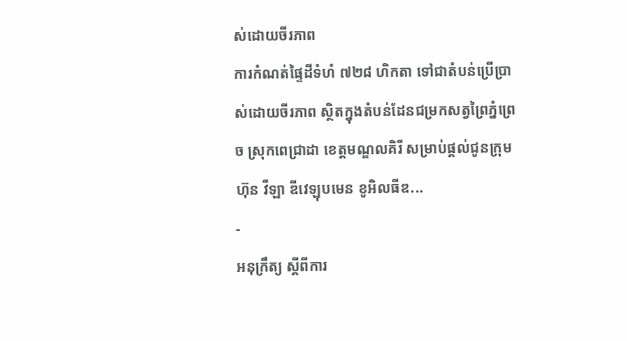ស់ដោយចីរភាព
ការកំណត់ផ្ទៃដីទំហំ ៧២៨ ហិកតា ទៅជាតំបន់ប្រើប្រាស់ដោយចីរភាព ស្ថិតក្នុងតំបន់ដែនជម្រកសត្វព្រៃភ្នំព្រេច ស្រុកពេជ្រាដា ខេត្តមណ្ឌលគិរី សម្រាប់ផ្ដល់ជូនក្រុមហ៊ុន វីឡា ឌីវេឡុបមេន ខូអិលធីឌ...
-
អនុក្រឹត្យ ស្ដីពីការ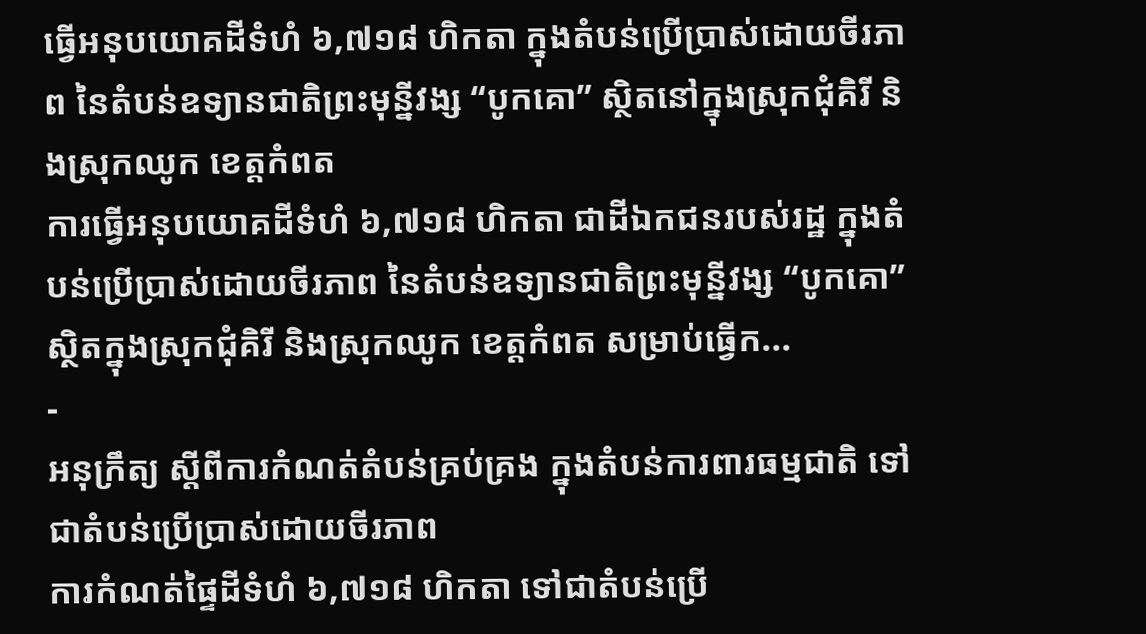ធ្វើអនុបយោគដីទំហំ ៦,៧១៨ ហិកតា ក្នុងតំបន់ប្រើប្រាស់ដោយចីរភាព នៃតំបន់ឧទ្យានជាតិព្រះមុន្នីវង្ស “បូកគោ” ស្ថិតនៅក្នុងស្រុកជុំគិរី និងស្រុកឈូក ខេត្តកំពត
ការធ្វើអនុបយោគដីទំហំ ៦,៧១៨ ហិកតា ជាដីឯកជនរបស់រដ្ឋ ក្នុងតំបន់ប្រើប្រាស់ដោយចីរភាព នៃតំបន់ឧទ្យានជាតិព្រះមុន្នីវង្ស “បូកគោ” ស្ថិតក្នុងស្រុកជុំគិរី និងស្រុកឈូក ខេត្តកំពត សម្រាប់ធ្វើក...
-
អនុក្រឹត្យ ស្ដីពីការកំណត់តំបន់គ្រប់គ្រង ក្នុងតំបន់ការពារធម្មជាតិ ទៅជាតំបន់ប្រើប្រាស់ដោយចីរភាព
ការកំណត់ផ្ទៃដីទំហំ ៦,៧១៨ ហិកតា ទៅជាតំបន់ប្រើ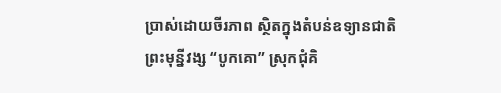ប្រាស់ដោយចីរភាព ស្ថិតក្នុងតំបន់ឧទ្យានជាតិ ព្រះមុន្នីវង្ស “បូកគោ” ស្រុកជុំគិ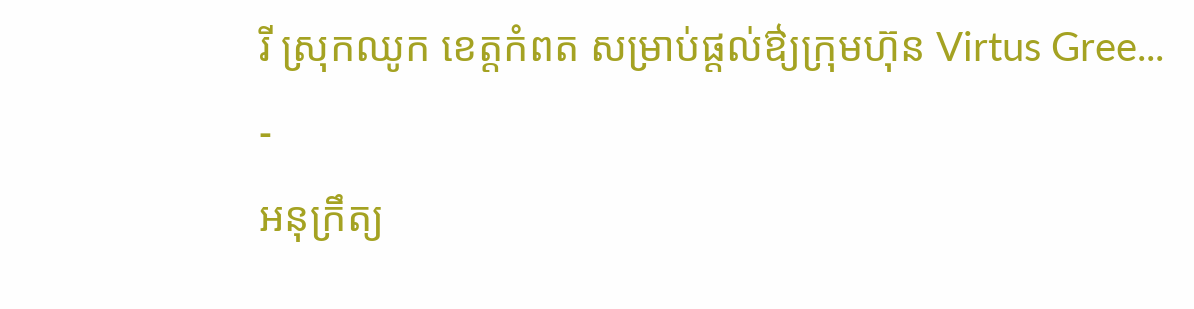រី ស្រុកឈូក ខេត្តកំពត សម្រាប់ផ្ដល់ឳ្យក្រុមហ៊ុន Virtus Gree...
-
អនុក្រឹត្យ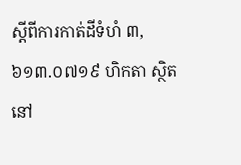ស្ដីពីការកាត់ដីទំហំ ៣,៦១៣.០៧១៩ ហិកតា ស្ថិតនៅ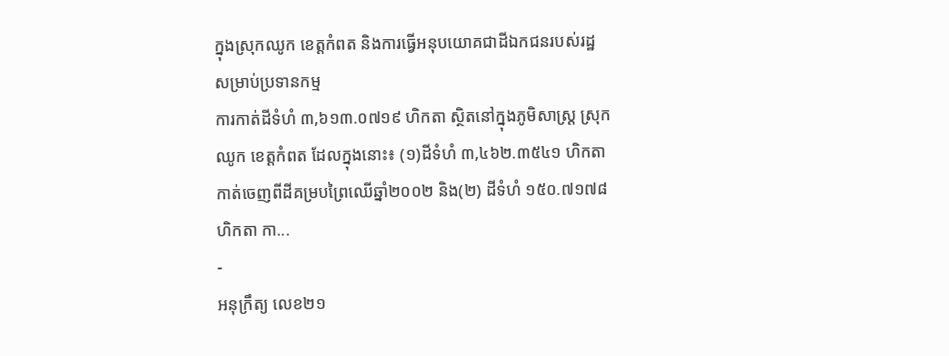ក្នុងស្រុកឈូក ខេត្តកំពត និងការធ្វើអនុបយោគជាដីឯកជនរបស់រដ្ឋ សម្រាប់ប្រទានកម្ម
ការកាត់ដីទំហំ ៣,៦១៣.០៧១៩ ហិកតា ស្ថិតនៅក្នុងភូមិសាស្រ្ត ស្រុកឈូក ខេត្តកំពត ដែលក្នុងនោះ៖ (១)ដីទំហំ ៣,៤៦២.៣៥៤១ ហិកតា កាត់ចេញពីដីគម្របព្រៃឈើឆ្នាំ២០០២ និង(២) ដីទំហំ ១៥០.៧១៧៨ ហិកតា កា...
-
អនុក្រឹត្យ លេខ២១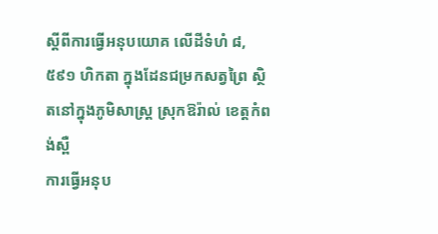ស្ដីពីការធ្វើអនុបយោគ លើដីទំហំ ៨,៥៩១ ហិកតា ក្នុងដែនជម្រកសត្វព្រៃ ស្ថិតនៅក្នុងភូមិសាស្រ្ត ស្រុកឱរ៉ាល់ ខេត្តកំពង់ស្ពឺ
ការធ្វើអនុប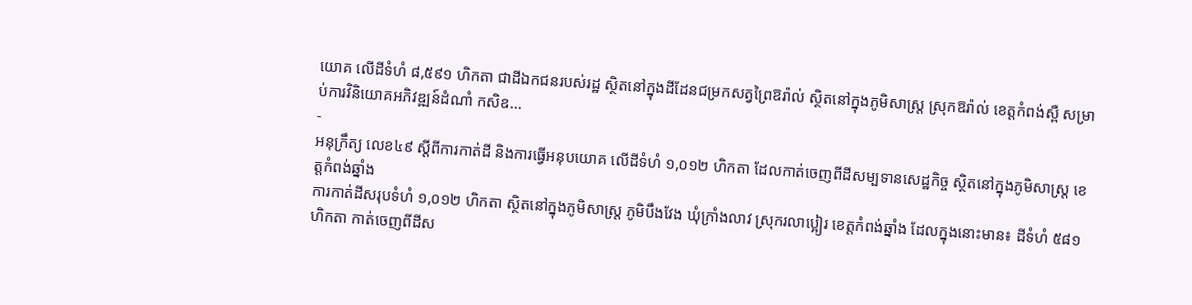យោគ លើដីទំហំ ៨,៥៩១ ហិកតា ជាដីឯកជនរបស់រដ្ឋ ស្ថិតនៅក្នុងដីដែនជម្រកសត្វព្រៃឱរ៉ាល់ ស្ថិតនៅក្នុងភូមិសាស្រ្ត ស្រុកឱរ៉ាល់ ខេត្តកំពង់ស្ពឺ សម្រាប់ការវិនិយោគអភិវឌ្ឍន៍ដំណាំ កសិឧ...
-
អនុក្រឹត្យ លេខ៤៩ ស្ដីពីការកាត់ដី និងការធ្វើអនុបយោគ លើដីទំហំ ១,០១២ ហិកតា ដែលកាត់ចេញពីដីសម្បទានសេដ្ឋកិច្ច ស្ថិតនៅក្នុងភូមិសាស្រ្ត ខេត្តកំពង់ឆ្នាំង
ការកាត់ដីសរុបទំហំ ១,០១២ ហិកតា ស្ថិតនៅក្នុងភូមិសាស្រ្ត ភូមិបឹងវែង ឃុំក្រាំងលាវ ស្រុករលាប្អៀរ ខេត្តកំពង់ឆ្នាំង ដែលក្នុងនោះមាន៖ ដីទំហំ ៥៨១ ហិកតា កាត់ចេញពីដីស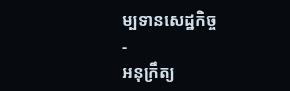ម្បទានសេដ្ឋកិច្ច
-
អនុក្រឹត្យ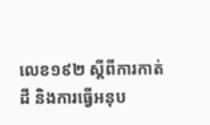លេខ១៩២ ស្ដីពីការកាត់ដី និងការធ្វើអនុប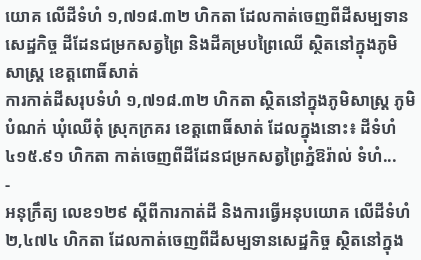យោគ លើដីទំហំ ១,៧១៨.៣២ ហិកតា ដែលកាត់ចេញពីដីសម្បទានសេដ្ឋកិច្ច ដីដែនជម្រកសត្វព្រៃ និងដីគម្របព្រៃឈើ ស្ថិតនៅក្នុងភូមិសាស្រ្ត ខេត្តពោធិ៍សាត់
ការកាត់ដីសរុបទំហំ ១,៧១៨.៣២ ហិកតា ស្ថិតនៅក្នុងភូមិសាស្រ្ត ភូមិបំណក់ ឃុំឈើតុំ ស្រុកក្រគរ ខេត្តពោធិ៍សាត់ ដែលក្នុងនោះ៖ ដីទំហំ ៤១៥.៩១ ហិកតា កាត់ចេញពីដីដែនជម្រកសត្វព្រៃភ្នំឱរ៉ាល់ ទំហំ...
-
អនុក្រឹត្យ លេខ១២៩ ស្ដីពីការកាត់ដី និងការធ្វើអនុបយោគ លើដីទំហំ ២,៤៧៤ ហិកតា ដែលកាត់ចេញពីដីសម្បទានសេដ្ឋកិច្ច ស្ថិតនៅក្នុង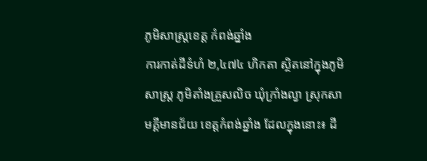ភូមិសាស្រ្តខេត្ត កំពង់ឆ្នាំង
ការកាត់ដីទំហំ ២,៤៧៤ ហិកតា ស្ថិតនៅក្នុងភូមិសាស្រ្ត ភូមិតាំងគ្រួសលិច ឃុំក្រាំងល្វា ស្រុកសាមគ្គីមានជ័យ ខេត្តកំពង់ឆ្នាំង ដែលក្នុងនោះ៖ ដី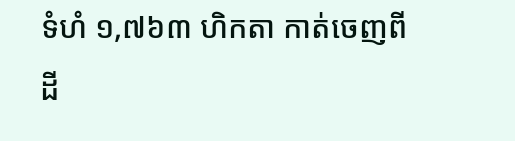ទំហំ ១,៧៦៣ ហិកតា កាត់ចេញពីដី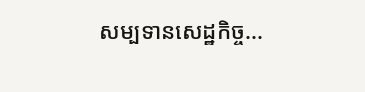សម្បទានសេដ្ឋកិច្ច...